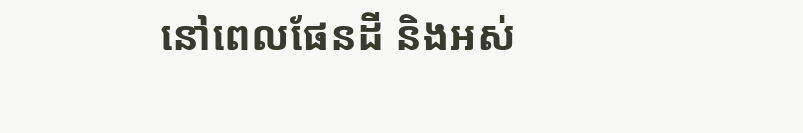នៅពេលផែនដី និងអស់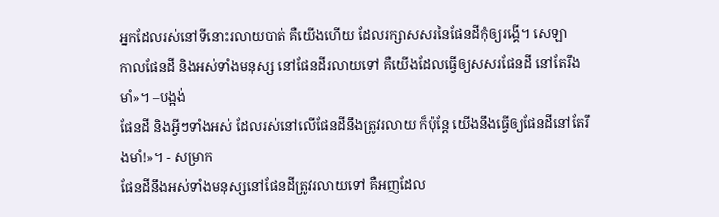អ្នកដែលរស់នៅទីនោះរលាយបាត់ គឺយើងហើយ ដែលរក្សាសសរនៃផែនដីកុំឲ្យរង្គើ។ សេឡា
កាលផែនដី និងអស់ទាំងមនុស្ស នៅផែនដីរលាយទៅ គឺយើងដែលធ្វើឲ្យសសរផែនដី នៅតែរឹងមាំ»។ –បង្អង់
ផែនដី និងអ្វីៗទាំងអស់ ដែលរស់នៅលើផែនដីនឹងត្រូវរលាយ ក៏ប៉ុន្តែ យើងនឹងធ្វើឲ្យផែនដីនៅតែរឹងមាំ!»។ - សម្រាក
ផែនដីនឹងអស់ទាំងមនុស្សនៅផែនដីត្រូវរលាយទៅ គឺអញដែល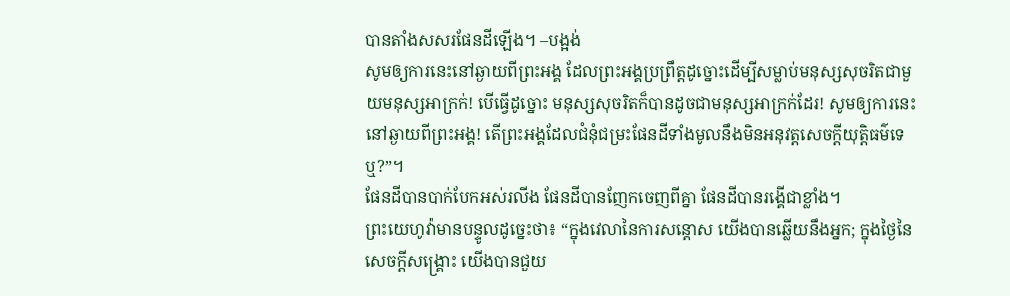បានតាំងសសរផែនដីឡើង។ –បង្អង់
សូមឲ្យការនេះនៅឆ្ងាយពីព្រះអង្គ ដែលព្រះអង្គប្រព្រឹត្តដូច្នោះដើម្បីសម្លាប់មនុស្សសុចរិតជាមួយមនុស្សអាក្រក់! បើធ្វើដូច្នោះ មនុស្សសុចរិតក៏បានដូចជាមនុស្សអាក្រក់ដែរ! សូមឲ្យការនេះនៅឆ្ងាយពីព្រះអង្គ! តើព្រះអង្គដែលជំនុំជម្រះផែនដីទាំងមូលនឹងមិនអនុវត្តសេចក្ដីយុត្តិធម៌ទេឬ?”។
ផែនដីបានបាក់បែកអស់រលីង ផែនដីបានញែកចេញពីគ្នា ផែនដីបានរង្គើជាខ្លាំង។
ព្រះយេហូវ៉ាមានបន្ទូលដូច្នេះថា៖ “ក្នុងវេលានៃការសន្ដោស យើងបានឆ្លើយនឹងអ្នក; ក្នុងថ្ងៃនៃសេចក្ដីសង្គ្រោះ យើងបានជួយ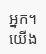អ្នក។ យើង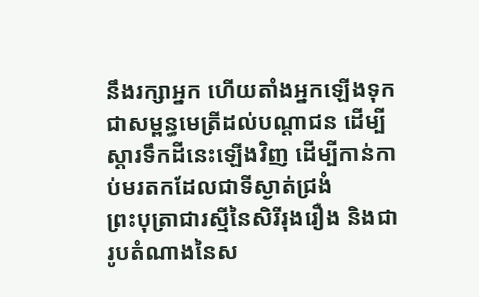នឹងរក្សាអ្នក ហើយតាំងអ្នកឡើងទុកជាសម្ពន្ធមេត្រីដល់បណ្ដាជន ដើម្បីស្ដារទឹកដីនេះឡើងវិញ ដើម្បីកាន់កាប់មរតកដែលជាទីស្ងាត់ជ្រងំ
ព្រះបុត្រាជារស្មីនៃសិរីរុងរឿង និងជារូបតំណាងនៃស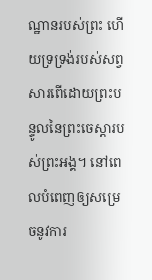ណ្ឋានរបស់ព្រះ ហើយទ្រទ្រង់របស់សព្វសារពើដោយព្រះបន្ទូលនៃព្រះចេស្ដារបស់ព្រះអង្គ។ នៅពេលបំពេញឲ្យសម្រេចនូវការ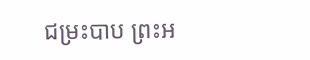ជម្រះបាប ព្រះអ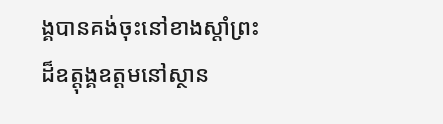ង្គបានគង់ចុះនៅខាងស្ដាំព្រះដ៏ឧត្ដុង្គឧត្ដមនៅស្ថាន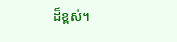ដ៏ខ្ពស់។